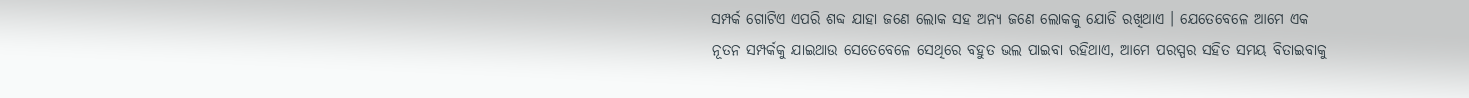ସମ୍ପର୍କ ଗୋଟିଏ ଏପରି ଶବ୍ଦ ଯାହା ଜଣେ ଲୋକ ସହ ଅନ୍ୟ ଜଣେ ଲୋକକୁ ଯୋଡି ରଖିଥାଏ । ଯେତେବେଳେ ଆମେ ଏକ ନୂତନ ସମ୍ପର୍କକୁ ଯାଇଥାଉ ସେତେବେଳେ ସେଥିରେ ବହୁତ ଭଲ ପାଇବା ରହିଥାଏ, ଆମେ ପରସ୍ପର ସହିତ ସମୟ ବିତାଇବାକୁ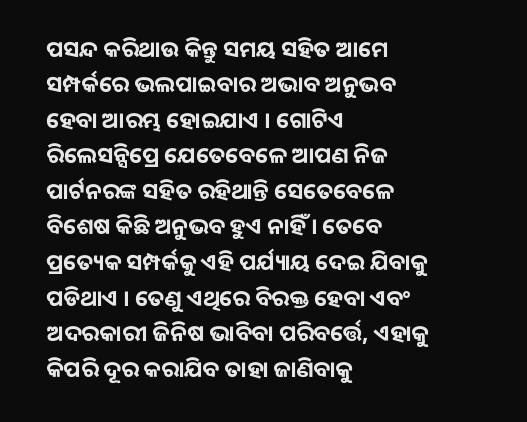ପସନ୍ଦ କରିଥାଉ କିନ୍ତୁ ସମୟ ସହିତ ଆମେ ସମ୍ପର୍କରେ ଭଲପାଇବାର ଅଭାବ ଅନୁଭବ ହେବା ଆରମ୍ଭ ହୋଇଯାଏ । ଗୋଟିଏ ରିଲେସନ୍ସିପ୍ରେ ଯେତେବେଳେ ଆପଣ ନିଜ ପାର୍ଟନରଙ୍କ ସହିତ ରହିଥାନ୍ତି ସେତେବେଳେ ବିଶେଷ କିଛି ଅନୁଭବ ହୁଏ ନାହିଁ । ତେବେ ପ୍ରତ୍ୟେକ ସମ୍ପର୍କକୁ ଏହି ପର୍ଯ୍ୟାୟ ଦେଇ ଯିବାକୁ ପଡିଥାଏ । ତେଣୁ ଏଥିରେ ବିରକ୍ତ ହେବା ଏବଂ ଅଦରକାରୀ ଜିନିଷ ଭାବିବା ପରିବର୍ତ୍ତେ, ଏହାକୁ କିପରି ଦୂର କରାଯିବ ତାହା ଜାଣିବାକୁ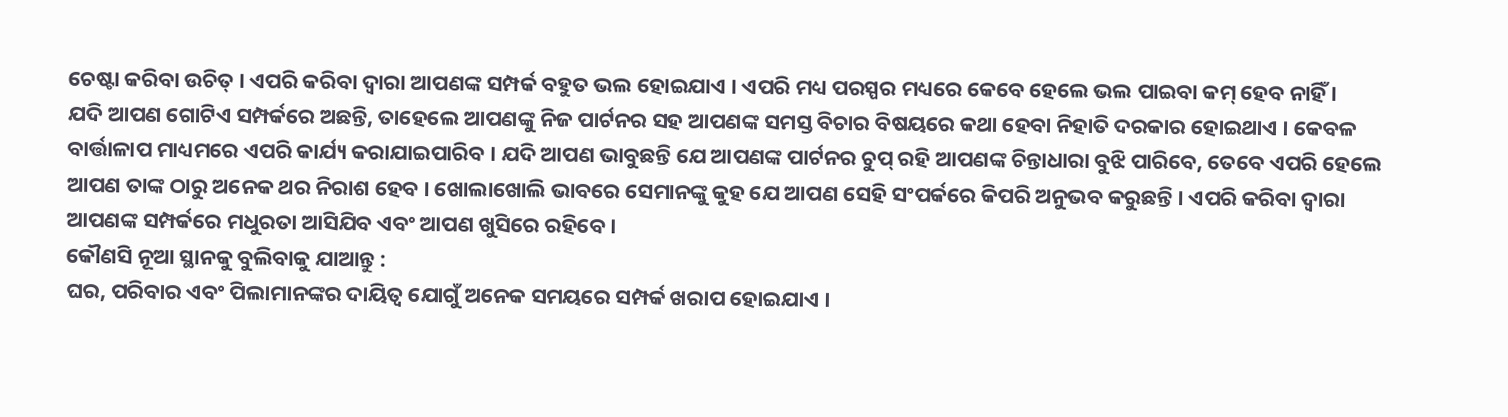ଚେଷ୍ଟା କରିବା ଉଚିତ୍ । ଏପରି କରିବା ଦ୍ୱାରା ଆପଣଙ୍କ ସମ୍ପର୍କ ବହୁତ ଭଲ ହୋଇଯାଏ । ଏପରି ମଧ୍ୟ ପରସ୍ପର ମଧ୍ୟରେ କେବେ ହେଲେ ଭଲ ପାଇବା କମ୍ ହେବ ନାହିଁ ।
ଯଦି ଆପଣ ଗୋଟିଏ ସମ୍ପର୍କରେ ଅଛନ୍ତି, ତାହେଲେ ଆପଣଙ୍କୁ ନିଜ ପାର୍ଟନର ସହ ଆପଣଙ୍କ ସମସ୍ତ ବିଚାର ବିଷୟରେ କଥା ହେବା ନିହାତି ଦରକାର ହୋଇଥାଏ । କେବଳ ବାର୍ତ୍ତାଳାପ ମାଧ୍ୟମରେ ଏପରି କାର୍ଯ୍ୟ କରାଯାଇପାରିବ । ଯଦି ଆପଣ ଭାବୁଛନ୍ତି ଯେ ଆପଣଙ୍କ ପାର୍ଟନର ଚୁପ୍ ରହି ଆପଣଙ୍କ ଚିନ୍ତାଧାରା ବୁଝି ପାରିବେ, ତେବେ ଏପରି ହେଲେ ଆପଣ ତାଙ୍କ ଠାରୁ ଅନେକ ଥର ନିରାଶ ହେବ । ଖୋଲାଖୋଲି ଭାବରେ ସେମାନଙ୍କୁ କୁହ ଯେ ଆପଣ ସେହି ସଂପର୍କରେ କିପରି ଅନୁଭବ କରୁଛନ୍ତି । ଏପରି କରିବା ଦ୍ୱାରା ଆପଣଙ୍କ ସମ୍ପର୍କରେ ମଧୁରତା ଆସିଯିବ ଏବଂ ଆପଣ ଖୁସିରେ ରହିବେ ।
କୌଣସି ନୂଆ ସ୍ଥାନକୁ ବୁଲିବାକୁ ଯାଆନ୍ତୁ :
ଘର, ପରିବାର ଏବଂ ପିଲାମାନଙ୍କର ଦାୟିତ୍ୱ ଯୋଗୁଁ ଅନେକ ସମୟରେ ସମ୍ପର୍କ ଖରାପ ହୋଇଯାଏ ।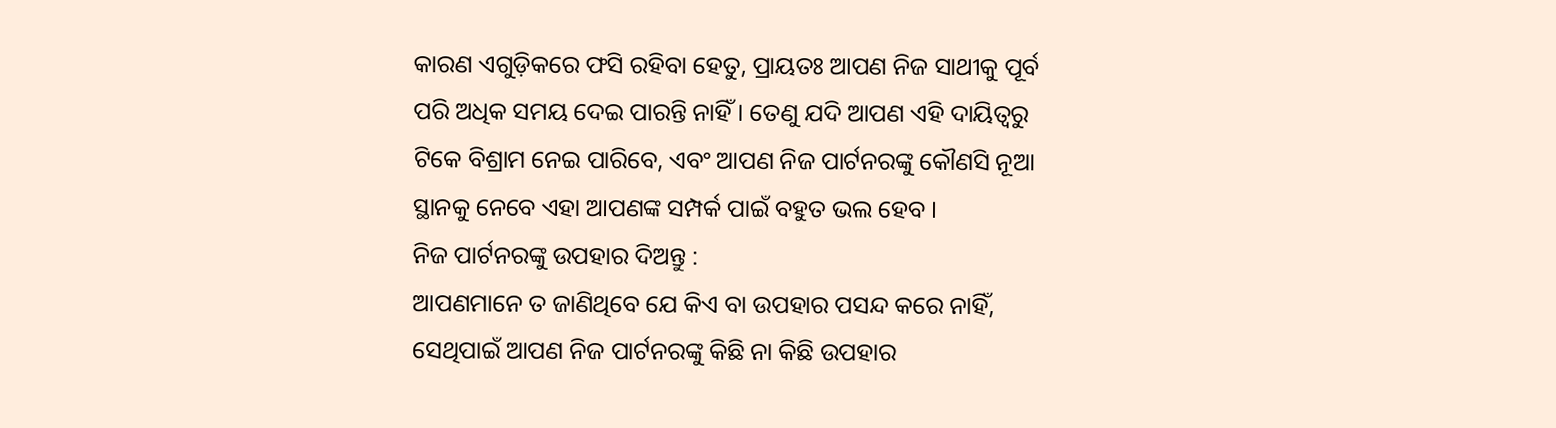କାରଣ ଏଗୁଡ଼ିକରେ ଫସି ରହିବା ହେତୁ, ପ୍ରାୟତଃ ଆପଣ ନିଜ ସାଥୀକୁ ପୂର୍ବ ପରି ଅଧିକ ସମୟ ଦେଇ ପାରନ୍ତି ନାହିଁ । ତେଣୁ ଯଦି ଆପଣ ଏହି ଦାୟିତ୍ୱରୁ ଟିକେ ବିଶ୍ରାମ ନେଇ ପାରିବେ, ଏବଂ ଆପଣ ନିଜ ପାର୍ଟନରଙ୍କୁ କୌଣସି ନୂଆ ସ୍ଥାନକୁ ନେବେ ଏହା ଆପଣଙ୍କ ସମ୍ପର୍କ ପାଇଁ ବହୁତ ଭଲ ହେବ ।
ନିଜ ପାର୍ଟନରଙ୍କୁ ଉପହାର ଦିଅନ୍ତୁ :
ଆପଣମାନେ ତ ଜାଣିଥିବେ ଯେ କିଏ ବା ଉପହାର ପସନ୍ଦ କରେ ନାହିଁ, ସେଥିପାଇଁ ଆପଣ ନିଜ ପାର୍ଟନରଙ୍କୁ କିଛି ନା କିଛି ଉପହାର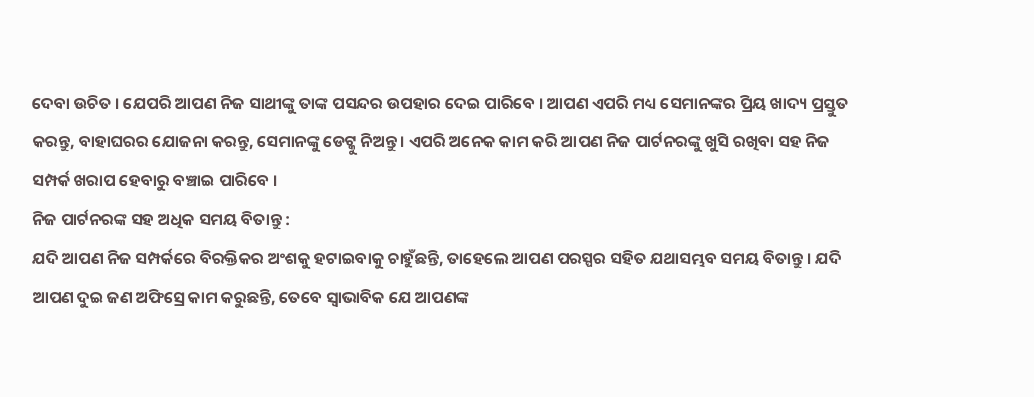ଦେବା ଉଚିତ । ଯେପରି ଆପଣ ନିଜ ସାଥୀଙ୍କୁ ତାଙ୍କ ପସନ୍ଦର ଉପହାର ଦେଇ ପାରିବେ । ଆପଣ ଏପରି ମଧ୍ୟ ସେମାନଙ୍କର ପ୍ରିୟ ଖାଦ୍ୟ ପ୍ରସ୍ତୁତ କରନ୍ତୁ, ବାହାଘରର ଯୋଜନା କରନ୍ତୁ, ସେମାନଙ୍କୁ ଡେଟ୍କୁ ନିଅନ୍ତୁ । ଏପରି ଅନେକ କାମ କରି ଆପଣ ନିଜ ପାର୍ଟନରଙ୍କୁ ଖୁସି ରଖିବା ସହ ନିଜ ସମ୍ପର୍କ ଖରାପ ହେବାରୁ ବଞ୍ଚାଇ ପାରିବେ ।
ନିଜ ପାର୍ଟନରଙ୍କ ସହ ଅଧିକ ସମୟ ବିତାନ୍ତୁ :
ଯଦି ଆପଣ ନିଜ ସମ୍ପର୍କରେ ବିରକ୍ତିକର ଅଂଶକୁ ହଟାଇବାକୁ ଚାହୁଁଛନ୍ତି, ତାହେଲେ ଆପଣ ପରସ୍ପର ସହିତ ଯଥାସମ୍ଭବ ସମୟ ବିତାନ୍ତୁ । ଯଦି ଆପଣ ଦୁଇ ଜଣ ଅଫିସ୍ରେ କାମ କରୁଛନ୍ତି, ତେବେ ସ୍ୱାଭାବିକ ଯେ ଆପଣଙ୍କ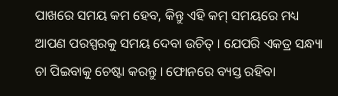ପାଖରେ ସମୟ କମ ହେବ, କିନ୍ତୁ ଏହି କମ୍ ସମୟରେ ମଧ୍ୟ ଆପଣ ପରସ୍ପରକୁ ସମୟ ଦେବା ଉଚିତ୍ । ଯେପରି ଏକତ୍ର ସନ୍ଧ୍ୟା ଚା ପିଇବାକୁ ଚେଷ୍ଟା କରନ୍ତୁ । ଫୋନରେ ବ୍ୟସ୍ତ ରହିବା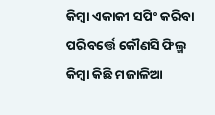କିମ୍ବା ଏକାକୀ ସପିଂ କରିବା ପରିବର୍ତ୍ତେ କୌଣସି ଫିଲ୍ମ କିମ୍ବା କିଛି ମଜାଳିଆ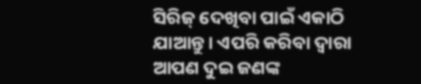ସିରିଜ୍ ଦେଖିବା ପାଇଁ ଏକାଠି ଯାଆନ୍ତୁ । ଏପରି କରିବା ଦ୍ୱାରା ଆପଣ ଦୁଇ ଜଣଙ୍କ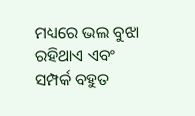ମଧ୍ୟରେ ଭଲ ବୁଝା ରହିଥାଏ ଏବଂ ସମ୍ପର୍କ ବହୁତ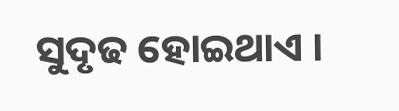ସୁଦୃଢ ହୋଇଥାଏ ।